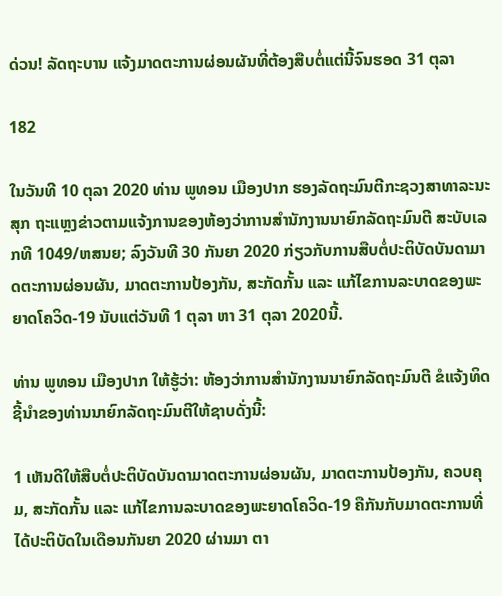ດ່ວນ! ລັດຖະບານ ແຈ້ງມາດຕະການຜ່ອນຜັນທີ່ຕ້ອງສືບຕໍ່ແຕ່ນີ້ຈົນຮອດ 31 ຕຸລາ

182

ໃນວັນທີ 10 ຕຸລາ 2020 ທ່ານ ພູທອນ ເມືອງປາກ ຮອງລັດຖະມົນຕີກະຊວງສາທາລະນະສຸກ ຖະແຫຼງຂ່າວຕາມແຈ້ງການຂອງຫ້ອງວ່າການສໍານັກງານນາຍົກລັດຖະມົນຕີ ສະບັບເລກທີ 1049/ຫສນຍ; ລົງວັນທີ 30 ກັນຍາ 2020 ກ່ຽວກັບການສືບຕໍ່ປະຕິບັດບັນດາມາດຕະການຜ່ອນຜັນ, ມາດຕະການປ້ອງກັນ, ສະກັດກັ້ນ ແລະ ແກ້ໄຂການລະບາດຂອງພະຍາດໂຄວິດ-19 ນັບແຕ່ວັນທີ 1 ຕຸລາ ຫາ 31 ຕຸລາ 2020ນີ້.

ທ່ານ ພູທອນ ເມືອງປາກ ໃຫ້ຮູ້ວ່າ: ຫ້ອງວ່າການສໍານັກງານນາຍົກລັດຖະມົນຕີ ຂໍແຈ້ງທິດຊີ້ນໍາຂອງທ່ານນາຍົກລັດຖະມົນຕີໃຫ້ຊາບດັ່ງນີ້:

1 ເຫັນດີໃຫ້ສືບຕໍ່ປະຕິບັດບັນດາມາດຕະການຜ່ອນຜັນ, ມາດຕະການປ້ອງກັນ, ຄວບຄຸມ, ສະກັດກັ້ນ ແລະ ແກ້ໄຂການລະບາດຂອງພະຍາດໂຄວິດ-19 ຄືກັນກັບມາດຕະການທີ່ໄດ້ປະຕິບັດໃນເດືອນກັນຍາ 2020 ຜ່ານມາ ຕາ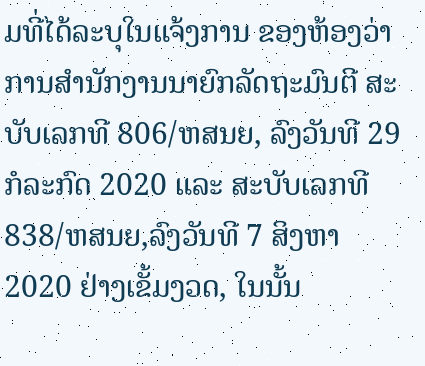ມທີ່ໄດ້ລະບຸໃນແຈ້ງການ ຂອງຫ້ອງວ່າການສໍານັກງານນາຍົກລັດຖະມົນຕີ ສະບັບເລກທີ 806/ຫສນຍ, ລົງວັນທີ 29 ກໍລະກົດ 2020 ແລະ ສະບັບເລກທີ 838/ຫສນຍ,ລົງວັນທີ 7 ສິງຫາ 2020 ຢ່າງເຂັ້ມງວດ, ໃນນັ້ນ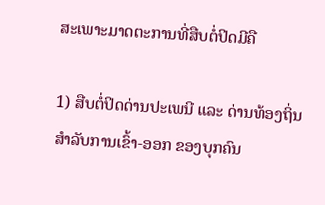ສະເພາະມາດຕະການທີ່ສືບຕໍ່ປິດມີຄື

1) ສືບຕໍ່ປິດດ່ານປະເພນີ ແລະ ດ່ານທ້ອງຖິ່ນ ສໍາລັບການເຂົ້າ-ອອກ ຂອງບຸກຄົນ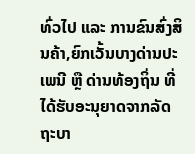ທົ່ວໄປ ແລະ ການຂົນສົ່ງສິນຄ້າ,ຍົກເວັ້ນບາງດ່ານປະເພນີ ຫຼື ດ່ານທ້ອງຖິ່ນ ທີ່ໄດ້ຮັບອະນຸຍາດຈາກລັດຖະບາ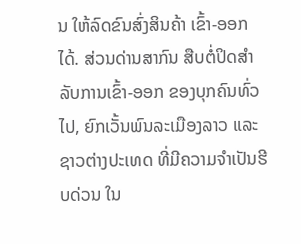ນ ໃຫ້ລົດຂົນສົ່ງສິນຄ້າ ເຂົ້າ-ອອກ ໄດ້. ສ່ວນດ່ານສາກົນ ສືບຕໍ່ປິດສໍາລັບການເຂົ້າ-ອອກ ຂອງບຸກຄົນທົ່ວໄປ, ຍົກເວັ້ນພົນລະເມືອງລາວ ແລະ ຊາວຕ່າງປະເທດ ທີ່ມີຄວາມຈໍາເປັນຮີບດ່ວນ ໃນ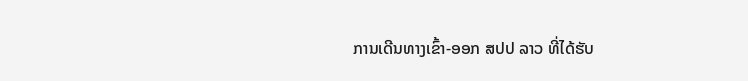ການເດີນທາງເຂົ້າ-ອອກ ສປປ ລາວ ທີ່ໄດ້ຮັບ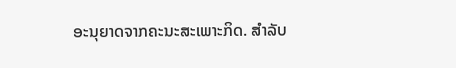ອະນຸຍາດຈາກຄະນະສະເພາະກິດ. ສໍາລັບ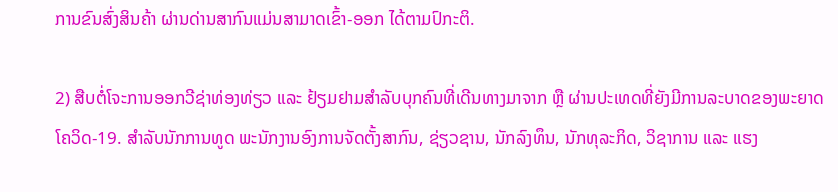ການຂົນສົ່ງສິນຄ້າ ຜ່ານດ່ານສາກົນແມ່ນສາມາດເຂົ້າ-ອອກ ໄດ້ຕາມປົກະຕິ.

2) ສືບຕໍ່ໂຈະການອອກວີຊ່າທ່ອງທ່ຽວ ແລະ ຢ້ຽມຢາມສໍາລັບບຸກຄົນທີ່ເດີນທາງມາຈາກ ຫຼື ຜ່ານປະເທດທີ່ຍັງມີການລະບາດຂອງພະຍາດໂຄວິດ-19. ສໍາລັບນັກການທູດ ພະນັກງານອົງການຈັດຕັ້ງສາກົນ, ຊ່ຽວຊານ, ນັກລົງທຶນ, ນັກທຸລະກິດ, ວິຊາການ ແລະ ແຮງ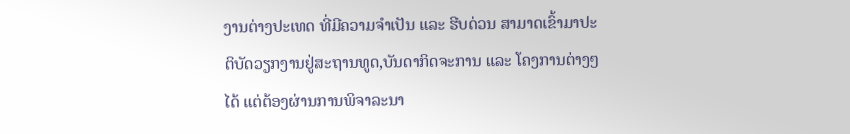ງານຕ່າງປະເທດ ທີ່ມີຄວາມຈໍາເປັນ ແລະ ຮີບດ່ວນ ສາມາດເຂົ້າມາປະຕິບັດວຽກງານຢູ່ສະຖານທູດ,ບັນດາກິດຈະການ ແລະ ໂຄງການຕ່າງໆໄດ້ ແຕ່ຕ້ອງຜ່ານການພິຈາລະນາ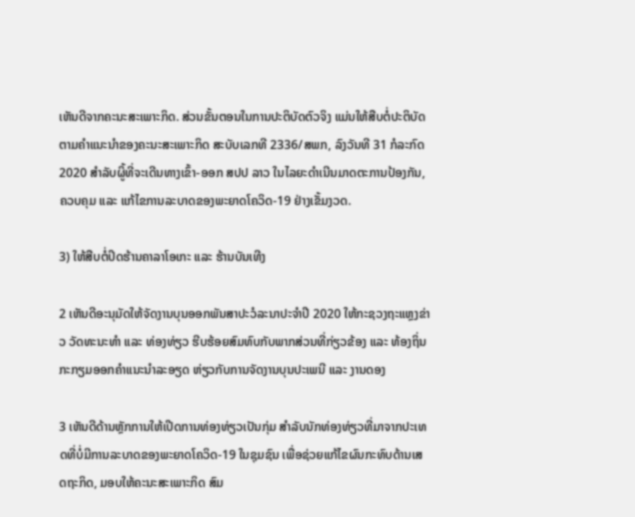ເຫັນດີຈາກຄະນະສະເພາະກິດ. ສ່ວນຂັ້ນຕອນໃນການປະຕິບັດຕົວຈິງ ແມ່ນໃຫ້ສືບຕໍ່ປະຕິບັດຕາມຄໍາແນະນໍາຂອງຄະນະສະເພາະກິດ ສະບັບເລກທີ 2336/ສພກ, ລົງວັນທີ 31 ກໍລະກົດ 2020 ສໍາລັບຜູິ້ທີ່ຈະເດີນທາງເຂົ້າ-ອອກ ສປປ ລາວ ໃນໄລຍະດໍາເນີນມາດຕະການປ້ອງກັນ, ຄວບຄຸມ ແລະ ແກ້ໄຂການລະບາດຂອງພະຍາດໂຄວິດ-19 ຢ່າງເຂັ້ມງວດ.

3) ໃຫ້ສືບຕໍ່ປິດຮ້ານຄາລາໂອເກະ ແລະ ຮ້ານບັນເທີງ

2 ເຫັນດີອະນຸມັດໃຫ້ຈັດງານບຸນອອກພັນສາປະວໍລະນາປະຈໍາປີ 2020 ໃຫ້ກະຊວງຖະແຫຼງຂ່າວ ວັດທະນະທໍາ ແລະ ທ່ອງທ່ຽວ ຮີບຮ້ອຍສົມທົບກັບພາກສ່ວນທີ່ກ່ຽວຂ້ອງ ແລະ ທ້ອງຖິ່ນ ກະກຽມອອກຄໍາແນະນໍາລະອຽດ ຫ່ຽວກັບການຈັດງານບຸນປະເພນີ ແລະ ງານດອງ

3 ເຫັນດີດ້ານຫຼັກການໃຫ້ເປີດການທ່ອງທ່ຽວເປັນກຸ່ມ ສໍາລັບນັກທ່ອງທ່ຽວທີ່ມາຈາກປະເທດທີ່ບໍ່ມີການລະບາດຂອງພະຍາດໂຄວິດ-19 ໃນຊຸມຊົນ ເພື່ອຊ່ວຍແກ້ໄຂຜົນກະທົບດ້ານເສດຖະກິດ, ມອບໃຫ້ຄະນະສະເພາະກິດ ສົມ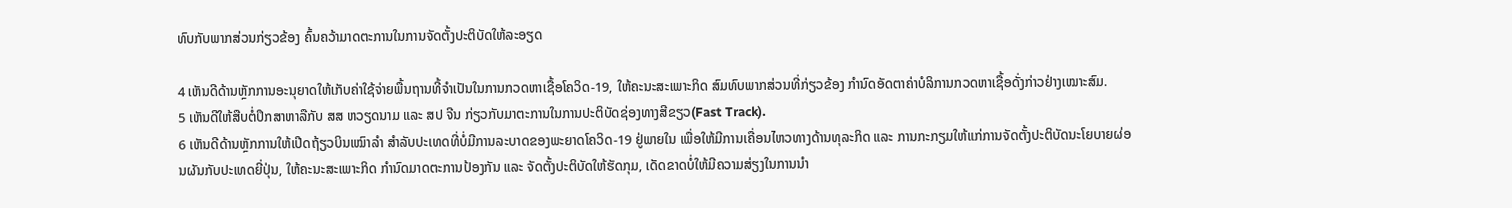ທົບກັບພາກສ່ວນກ່ຽວຂ້ອງ ຄົ້ນຄວ້າມາດຕະການໃນການຈັດຕັ້ງປະຕິບັດໃຫ້ລະອຽດ

4 ເຫັນດີດ້ານຫຼັກການອະນຸຍາດໃຫ້ເກັບຄ່າໃຊ້ຈ່າຍພື້ນຖານທີ້ຈໍາເປັນໃນການກວດຫາເຊື້ອໂຄວິດ-19, ໃຫ້ຄະນະສະເພາະກິດ ສົມທົບພາກສ່ວນທີ່ກ່ຽວຂ້ອງ ກໍານົດອັດຕາຄ່າບໍລິການກວດຫາເຊື້ອດັ່ງກ່າວຢ່າງເໝາະສົມ.
5 ເຫັນດີໃຫ້ສືບຕໍ່ປຶກສາຫາລືກັບ ສສ ຫວຽດນາມ ແລະ ສປ ຈີນ ກ່ຽວກັບມາຕະການໃນການປະຕິບັດຊ່ອງທາງສີຂຽວ(Fast Track).
6 ເຫັນດີດ້ານຫຼັກການໃຫ້ເປີດຖ້ຽວບິນເໝົາລໍາ ສໍາລັບປະເທດທີ່ບໍ່ມີການລະບາດຂອງພະຍາດໂຄວິດ-19 ຢູ່ພາຍໃນ ເພື່ອໃຫ້ມີການເຄື່ອນໄຫວທາງດ້ານທຸລະກິດ ແລະ ການກະກຽມໃຫ້ແກ່ການຈັດຕັ້ງປະຕິບັດນະໂຍບາຍຜ່ອນຜັນກັບປະເທດຍີ່ປຸ່ນ, ໃຫ້ຄະນະສະເພາະກິດ ກໍານົດມາດຕະການປ້ອງກັນ ແລະ ຈັດຕັ້ງປະຕິບັດໃຫ້ຮັດກຸມ, ເດັດຂາດບໍ່ໃຫ້ມີຄວາມສ່ຽງໃນການນໍາ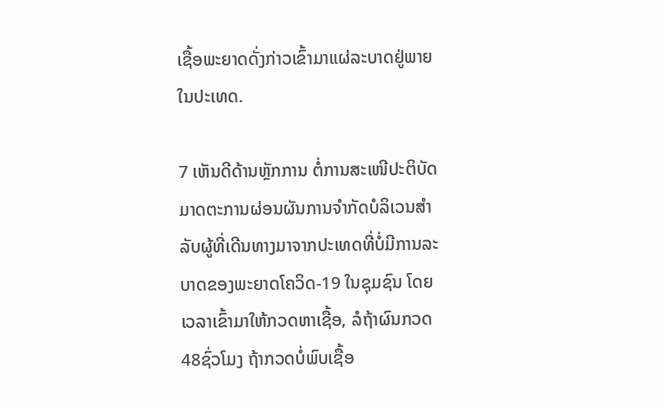ເຊື້ອພະຍາດດັ່ງກ່າວເຂົ້າມາແຜ່ລະບາດຢູ່ພາຍໃນປະເທດ.

7 ເຫັນດີດ້ານຫຼັກການ ຕໍ່ການສະເໜີປະຕິບັດມາດຕະການຜ່ອນຜັນການຈໍາກັດບໍລິເວນສໍາລັບຜູ້ທີ່ເດີນທາງມາຈາກປະເທດທີ່ບໍ່ມີການລະບາດຂອງພະຍາດໂຄວິດ-19 ໃນຊຸມຊົນ ໂດຍເວລາເຂົ້າມາໃຫ້ກວດຫາເຊື້ອ, ລໍຖ້າຜົນກວດ 48ຊົ່ວໂມງ ຖ້າກວດບໍ່ພົບເຊື້ອ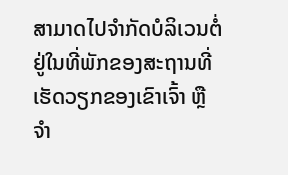ສາມາດໄປຈໍາກັດບໍລິເວນຕໍ່ຢູ່ໃນທີ່ພັກຂອງສະຖານທີ່ເຮັດວຽກຂອງເຂົາເຈົ້າ ຫຼື ຈໍາ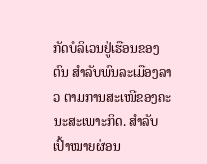ກັດບໍລິເວນຢູ່ເຮືອນຂອງຕົນ ສໍາລັບພົນລະເມືອງລາວ ຕາມການສະເໜີຂອງຄະນະສະເພາະກິດ. ສໍາລັບເປົ້າໝາຍຜ່ອນ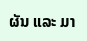ຜັນ ແລະ ມາ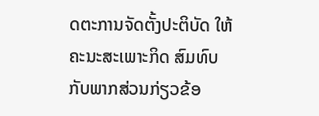ດຕະການຈັດຕັ້ງປະຕິບັດ ໃຫ້ຄະນະສະເພາະກິດ ສົມທົບກັບພາກສ່ວນກ່ຽວຂ້ອ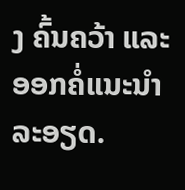ງ ຄົ້ນຄວ້າ ແລະ ອອກຄໍ່ແນະນໍາລະອຽດ.